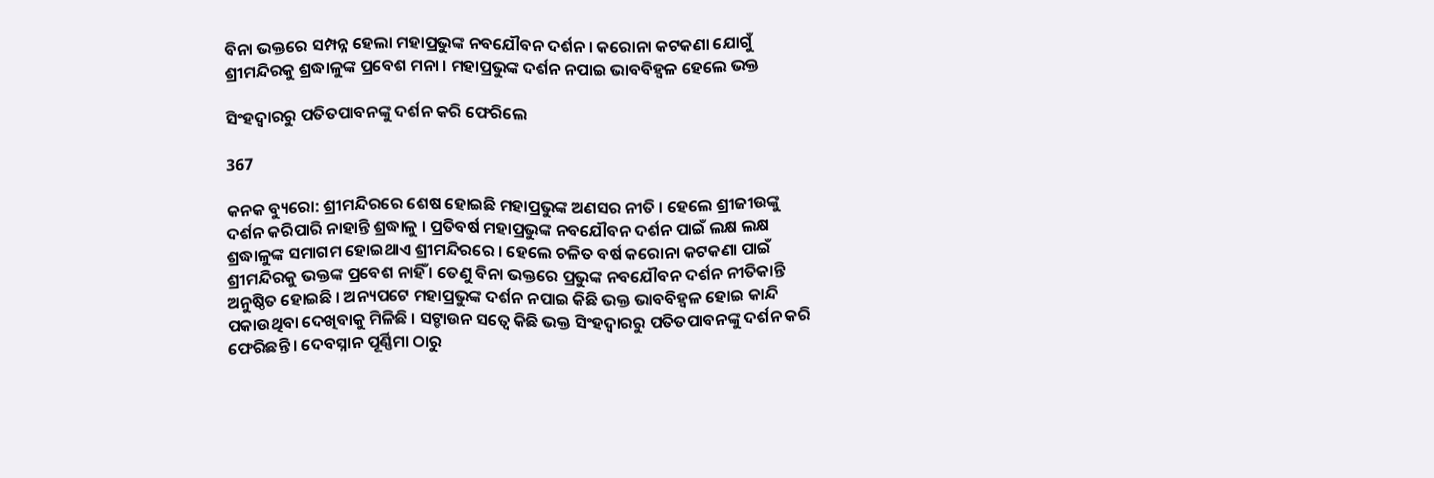ବିନା ଭକ୍ତରେ ସମ୍ପନ୍ନ ହେଲା ମହାପ୍ରଭୁଙ୍କ ନବଯୌବନ ଦର୍ଶନ । କରୋନା କଟକଣା ଯୋଗୁଁ ଶ୍ରୀମନ୍ଦିରକୁ ଶ୍ରଦ୍ଧାଳୁଙ୍କ ପ୍ରବେଶ ମନା । ମହାପ୍ରଭୁଙ୍କ ଦର୍ଶନ ନପାଇ ଭାବବିହ୍ୱଳ ହେଲେ ଭକ୍ତ

ସିଂହଦ୍ୱାରରୁ ପତିତପାବନଙ୍କୁ ଦର୍ଶନ କରି ଫେରିଲେ

367

କନକ ବ୍ୟୁରୋ: ଶ୍ରୀମନ୍ଦିରରେ ଶେଷ ହୋଇଛି ମହାପ୍ରଭୁଙ୍କ ଅଣସର ନୀତି । ହେଲେ ଶ୍ରୀଜୀଉଙ୍କୁ ଦର୍ଶନ କରିପାରି ନାହାନ୍ତି ଶ୍ରଦ୍ଧାଳୁ । ପ୍ରତିବର୍ଷ ମହାପ୍ରଭୁଙ୍କ ନବଯୌବନ ଦର୍ଶନ ପାଇଁ ଲକ୍ଷ ଲକ୍ଷ ଶ୍ରଦ୍ଧାଳୁଙ୍କ ସମାଗମ ହୋଇଥାଏ ଶ୍ରୀମନ୍ଦିରରେ । ହେଲେ ଚଳିତ ବର୍ଷ କରୋନା କଟକଣା ପାଇଁ ଶ୍ରୀମନ୍ଦିରକୁ ଭକ୍ତଙ୍କ ପ୍ରବେଶ ନାହିଁ । ତେଣୁ ବିନା ଭକ୍ତରେ ପ୍ରଭୁଙ୍କ ନବଯୌବନ ଦର୍ଶନ ନୀତିକାନ୍ତି ଅନୁଷ୍ଠିତ ହୋଇଛି । ଅନ୍ୟପଟେ ମହାପ୍ରଭୁଙ୍କ ଦର୍ଶନ ନପାଇ କିଛି ଭକ୍ତ ଭାବବିହ୍ୱଳ ହୋଇ କାନ୍ଦି ପକାଉଥିବା ଦେଖିବାକୁ ମିଳିଛି । ସଟ୍ଡାଉନ ସତ୍ୱେ କିଛି ଭକ୍ତ ସିଂହଦ୍ୱାରରୁ ପତିତପାବନଙ୍କୁ ଦର୍ଶନ କରି ଫେରିଛନ୍ତି । ଦେବସ୍ନାନ ପୂର୍ଣ୍ଣିମା ଠାରୁ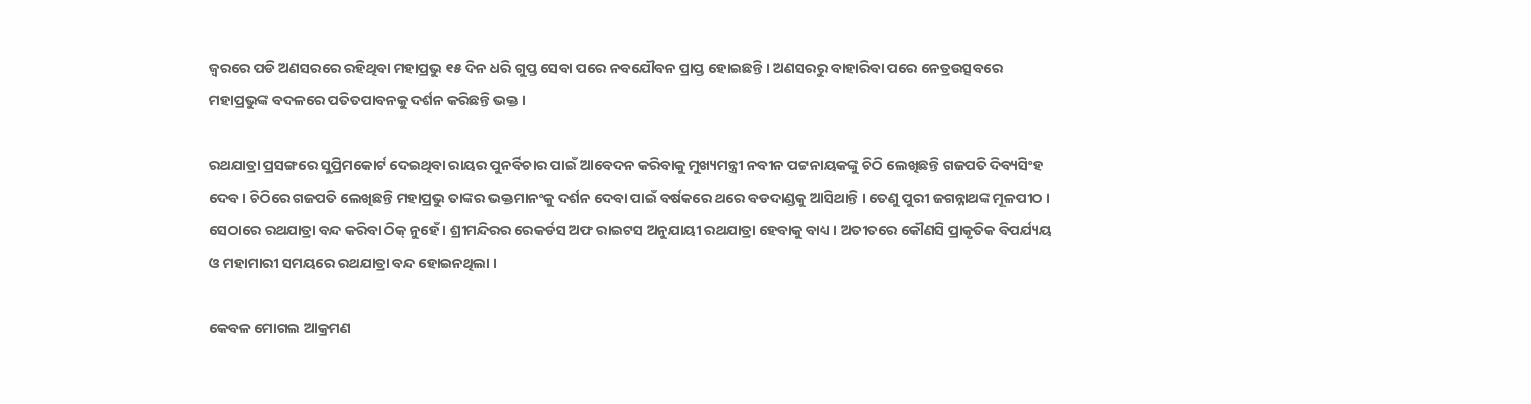ଜ୍ୱରରେ ପଡି ଅଣସରରେ ରହିଥିବା ମହାପ୍ରଭୁ ୧୫ ଦିନ ଧରି ଗୁପ୍ତ ସେବା ପରେ ନବଯୌବନ ପ୍ରାପ୍ତ ହୋଇଛନ୍ତି । ଅଣସରରୁ ବାହାରିବା ପରେ ନେତ୍ରଉତ୍ସବରେ ମହାପ୍ରଭୁଙ୍କ ବଦଳରେ ପତିତପାବନକୁ ଦର୍ଶନ କରିଛନ୍ତି ଭକ୍ତ ।

ରଥଯାତ୍ରା ପ୍ରସଙ୍ଗରେ ସୁପ୍ରିମକୋର୍ଟ ଦେଇଥିବା ରାୟର ପୁନର୍ବିଚାର ପାଇଁ ଆବେଦନ କରିବାକୁ ମୁଖ୍ୟମନ୍ତ୍ରୀ ନବୀନ ପଟ୍ଟନାୟକଙ୍କୁ ଚିଠି ଲେଖିଛନ୍ତି ଗଜପତି ଦିବ୍ୟସିଂହ ଦେବ । ଚିଠିରେ ଗଜପତି ଲେଖିଛନ୍ତି ମହାପ୍ରଭୁ ତାଙ୍କର ଭକ୍ତମାନଂକୁ ଦର୍ଶନ ଦେବା ପାଇଁ ବର୍ଷକରେ ଥରେ ବଡଦାଣ୍ଡକୁ ଆସିଥାନ୍ତି । ତେଣୁ ପୁରୀ ଜଗନ୍ନାଥଙ୍କ ମୂଳପୀଠ । ସେଠାରେ ରଥଯାତ୍ରା ବନ୍ଦ କରିବା ଠିକ୍ ନୁହେଁ । ଶ୍ରୀମନ୍ଦିରର ରେକର୍ଡସ ଅଫ ରାଇଟସ ଅନୁଯାୟୀ ରଥଯାତ୍ରା ହେବାକୁ ବାଧ୍ୟ । ଅତୀତରେ କୌଣସି ପ୍ରାକୃତିକ ବିପର୍ଯ୍ୟୟ ଓ ମହାମାରୀ ସମୟରେ ରଥଯାତ୍ରା ବନ୍ଦ ହୋଇନଥିଲା ।

କେବଳ ମୋଗଲ ଆକ୍ରମଣ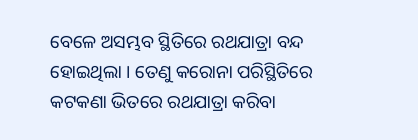ବେଳେ ଅସମ୍ଭବ ସ୍ଥିତିରେ ରଥଯାତ୍ରା ବନ୍ଦ ହୋଇଥିଲା । ତେଣୁ କରୋନା ପରିସ୍ଥିତିରେ କଟକଣା ଭିତରେ ରଥଯାତ୍ରା କରିବା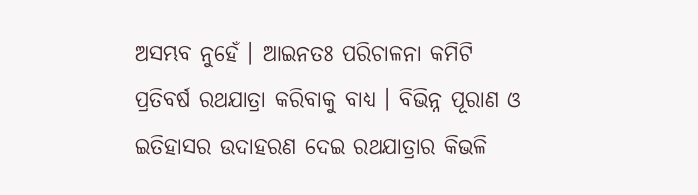ଅସମ୍ଭବ ନୁହେଁ । ଆଇନତଃ ପରିଚାଳନା କମିଟି ପ୍ରତିବର୍ଷ ରଥଯାତ୍ରା କରିବାକୁ ବାଧ୍ୟ । ବିଭିନ୍ନ ପୂରାଣ ଓ ଇତିହାସର ଉଦାହରଣ ଦେଇ ରଥଯାତ୍ରାର କିଭଳି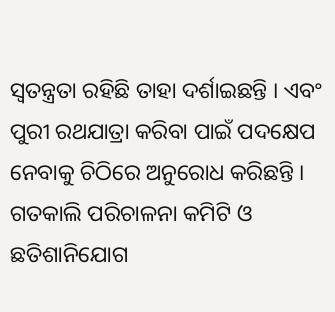ସ୍ୱତନ୍ତ୍ରତା ରହିଛି ତାହା ଦର୍ଶାଇଛନ୍ତି । ଏବଂ ପୁରୀ ରଥଯାତ୍ରା କରିବା ପାଇଁ ପଦକ୍ଷେପ ନେବାକୁ ଚିଠିରେ ଅନୁରୋଧ କରିଛନ୍ତି । ଗତକାଲି ପରିଚାଳନା କମିଟି ଓ ଛତିଶାନିଯୋଗ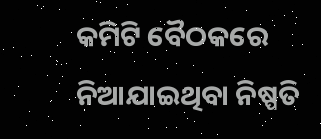କମିଟି ବୈଠକରେ ନିଆଯାଇଥିବା ନିଷ୍ପତି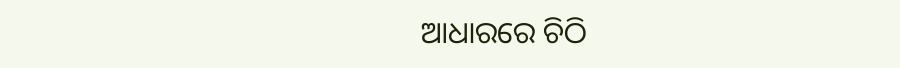ଆଧାରରେ ଚିଠି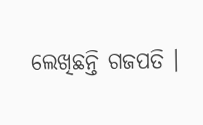ଲେଖିଛନ୍ତି ଗଜପତି ।